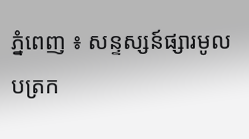ភ្នំពេញ ៖ សន្ទស្សន៍ផ្សារមូលបត្រក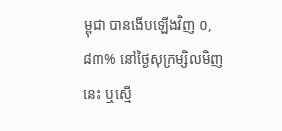ម្ពុជា បានងើបឡើងវិញ ០,៨៣% នៅថ្ងៃសុក្រម្សិលមិញនេះ ឬស្មើ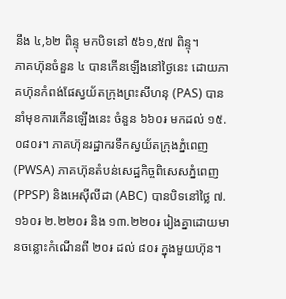នឹង ៤,៦២ ពិន្ទុ មកបិទនៅ ៥៦១,៥៧ ពិន្ទុ។
ភាគហ៊ុនចំនួន ៤ បានកើនឡើងនៅថ្ងៃនេះ ដោយភាគហ៊ុនកំពង់ផែស្វយ័តក្រុងព្រះសីហនុ (PAS) បាននាំមុខការកើនឡើងនេះ ចំនួន ៦៦០៛ មកដល់ ១៥.០៨០៛។ ភាគហ៊ុនរដ្ឋាករទឹកស្វយ័តក្រុងភ្នំពេញ (PWSA) ភាគហ៊ុនតំបន់សេដ្ឋកិច្ចពិសេសភ្នំពេញ (PPSP) និងអេស៊ីលីដា (ABC) បានបិទនៅថ្លៃ ៧.១៦០៛ ២.២២០៛ និង ១៣.២២០៛ រៀងគ្នាដោយមានចន្លោះកំណើនពី ២០៛ ដល់ ៨០៛ ក្នុងមួយហ៊ុន។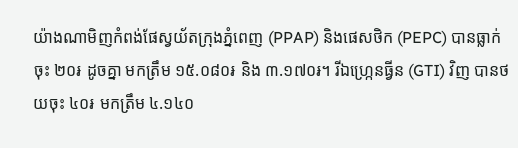យ៉ាងណាមិញកំពង់ផែស្វយ័តក្រុងភ្នំពេញ (PPAP) និងផេសថិក (PEPC) បានធ្លាក់ចុះ ២០៛ ដូចគ្នា មកត្រឹម ១៥.០៨០៛ និង ៣.១៧០៛។ រីឯហ្រ្កេនធ្វីន (GTI) វិញ បានថយចុះ ៤០៛ មកត្រឹម ៤.១៤០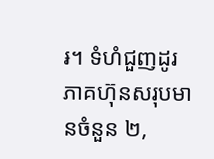៛។ ទំហំជួញដូរភាគហ៊ុនសរុបមានចំនួន ២,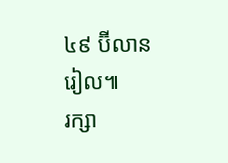៤៩ ប៊ីលានរៀល៕
រក្សា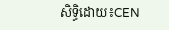សិទ្ធិដោយ៖CEN